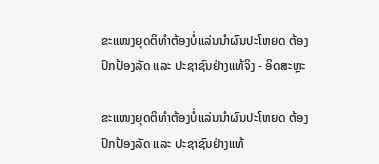ຂະແໜງຍຸດຕິທຳຕ້ອງບໍ່ແລ່ນນຳຜົນປະໂຫຍດ ຕ້ອງປົກປ້ອງລັດ ແລະ ປະຊາຊົນຢ່າງແທ້ຈິງ - ອິດສະຫຼະ

ຂະແໜງຍຸດຕິທຳຕ້ອງບໍ່ແລ່ນນຳຜົນປະໂຫຍດ ຕ້ອງປົກປ້ອງລັດ ແລະ ປະຊາຊົນຢ່າງແທ້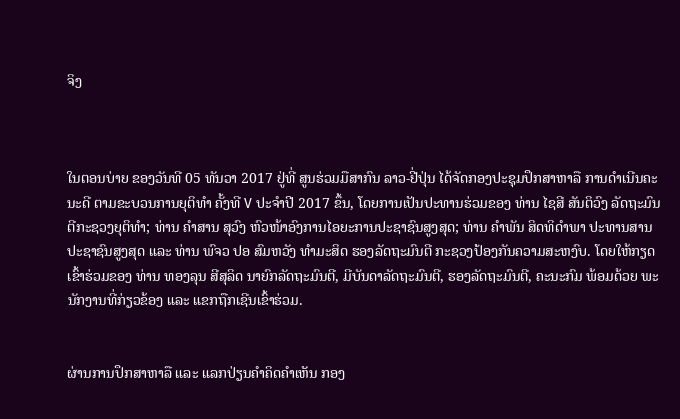ຈິງ



ໃນຕອນບ່າຍ ຂອງວັນທີ 05 ທັນວາ 2017 ຢູ່ທີ່ ສູນຮ່ວມມືສາກົນ ລາວ-ຢີ່ປຸ່ນ ໄດ້ຈັດກອງປະຊຸມປຶກສາຫາລື ການດໍາເນີນຄະນະດີ ຕາມຂະບວນການຍຸຕິທໍາ ຄັ້ງທີ V ປະຈໍາປີ 2017 ຂຶ້ນ, ໂດຍການເປັນປະທານຮ່ວມຂອງ ທ່ານ ໄຊສີ ສັນຕິວົງ ລັດຖະມົນຕີກະຊວງຍຸຕິທໍາ; ທ່ານ ຄໍາສານ ສຸວົງ ຫົວໜ້າອົງການໄອຍະການປະຊາຊົນສູງສຸດ; ທ່ານ ຄໍາພັນ ສິດທິດໍາພາ ປະທານສານປະຊາຊົນສູງສຸດ ແລະ ທ່ານ ພົຈວ ປອ ສົມຫວັງ ທໍາມະສິດ ຮອງລັດຖະມົນຕີ ກະຊວງປ້ອງກັນຄວາມສະຫງົບ. ໂດຍໃຫ້ກຽດເຂົ້າຮ່ວມຂອງ ທ່ານ ທອງລຸນ ສີສຸລິດ ນາຍົກລັດຖະມົນຕີ, ມີບັນດາລັດຖະມົນຕີ, ຮອງລັດຖະມົນຕີ, ຄະນະກົມ ພ້ອມດ້ວຍ ພະນັກງານທີ່ກ່ຽວຂ້ອງ ແລະ ແຂກຖືກເຊີນເຂົ້າຮ່ວມ.


ຜ່ານການປຶກສາຫາລື ແລະ ແລກປ່ຽນຄໍາຄິດຄໍາເຫັນ ກອງ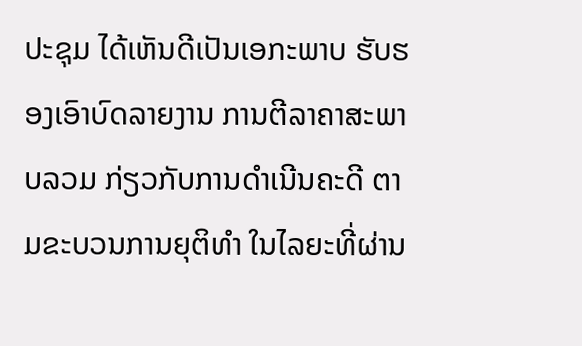ປະຊຸມ ໄດ້ເຫັນດີເປັນເອກະພາບ ຮັບຮອງເອົາບົດລາຍງານ ການຕີລາຄາສະພາບລວມ ກ່ຽວກັບການດໍາເນີນຄະດີ ຕາມຂະບວນການຍຸຕິທໍາ ໃນໄລຍະທີ່ຜ່ານ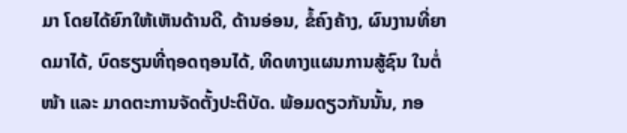ມາ ໂດຍໄດ້ຍົກໃຫ້ເຫັນດ້ານດີ, ດ້ານອ່ອນ, ຂໍ້ຄົງຄ້າງ, ຜົນງານທີ່ຍາດມາໄດ້, ບົດຮຽນທີ່ຖອດຖອນໄດ້, ທິດທາງແຜນການສູ້ຊົນ ໃນຕໍ່ໜ້າ ແລະ ມາດຕະການຈັດຕັ້ງປະຕິບັດ. ພ້ອມດຽວກັນນັ້ນ, ກອ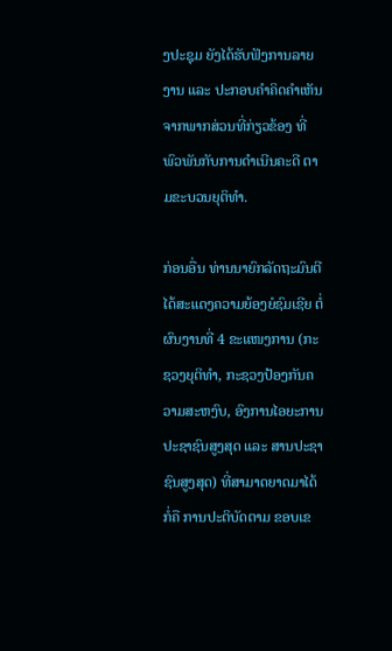ງປະຊຸມ ຍັງໄດ້ຮັບຟັງການລາຍງານ ແລະ ປະກອບຄໍາຄິດຄໍາເຫັນ ຈາກພາກສ່ວນທີ່ກ່ຽວຂ້ອງ ທີ່ພົວພັນກັບການດໍາເນີນຄະດີ ຕາມຂະບວນຍຸຕິທໍາ.

ກ່ອນອື່ນ ທ່ານນາຍົກລັດຖະມົນຕີ ໄດ້ສະແດງຄວາມຍ້ອງຍໍຊົມເຊີຍ ຕໍ່ຜົນງານທີ່ 4 ຂະແໜງການ (ກະຊວງຍຸຕິທໍາ, ກະຊວງປ້ອງກັນຄວາມສະຫງົບ, ອົງການໄອຍະການປະຊາຊົນສູງສຸດ ແລະ ສານປະຊາຊົນສູງສຸດ) ທີ່ສາມາດຍາດມາໄດ້ ກໍ່ຄື ການປະຕິບັດຕາມ ຂອບເຂ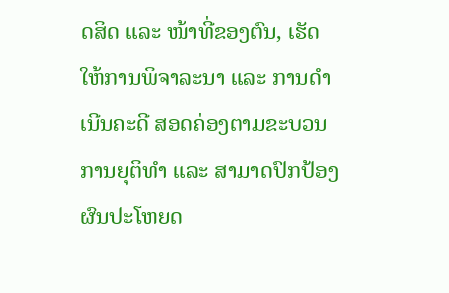ດສິດ ແລະ ໜ້າທີ່ຂອງຕົນ, ເຮັດໃຫ້ການພິຈາລະນາ ແລະ ການດໍາເນີນຄະດີ ສອດຄ່ອງຕາມຂະບວນການຍຸຕິທໍາ ແລະ ສາມາດປົກປ້ອງຜົນປະໂຫຍດ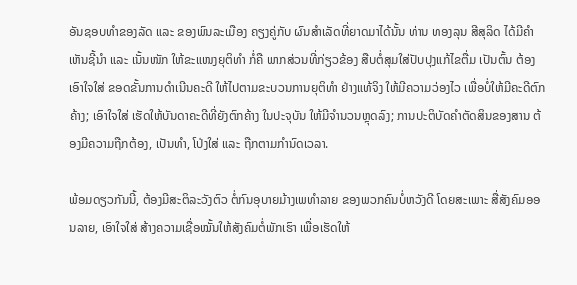ອັນຊອບທໍາຂອງລັດ ແລະ ຂອງພົນລະເມືອງ ຄຽງຄູ່ກັບ ຜົນສໍາເລັດທີ່ຍາດມາໄດ້ນັ້ນ ທ່ານ ທອງລຸນ ສີສຸລິດ ໄດ້ມີຄໍາເຫັນຊີ້ນໍາ ແລະ ເນັ້ນໜັກ ໃຫ້ຂະແໜງຍຸຕິທໍາ ກໍ່ຄື ພາກສ່ວນທີ່ກ່ຽວຂ້ອງ ສືບຕໍ່ສຸມໃສ່ປັບປຸງແກ້ໄຂຕື່ມ ເປັນຕົ້ນ ຕ້ອງເອົາໃຈໃສ່ ຂອດຂັ້ນການດໍາເນີນຄະດີ ໃຫ້ໄປຕາມຂະບວນການຍຸຕິທໍາ ຢ່າງແທ້ຈິງ ໃຫ້ມີຄວາມວ່ອງໄວ ເພື່ອບໍ່ໃຫ້ມີຄະດີຕົກຄ້າງ; ເອົາໃຈໃສ່ ເຮັດໃຫ້ບັນດາຄະດີທີ່ຍັງຕົກຄ້າງ ໃນປະຈຸບັນ ໃຫ້ມີຈໍານວນຫຼຸດລົງ; ການປະຕິບັດຄໍາຕັດສິນຂອງສານ ຕ້ອງມີຄວາມຖືກຕ້ອງ, ເປັນທໍາ, ໂປ່ງໃສ່ ແລະ ຖືກຕາມກໍານົດເວລາ.

ພ້ອມດຽວກັນນີ້, ຕ້ອງມີສະຕິລະວັງຕົວ ຕໍ່ກົນອຸບາຍມ້າງເພທໍາລາຍ ຂອງພວກຄົນບໍ່ຫວັງດີ ໂດຍສະເພາະ ສື່ສັງຄົມອອນລາຍ, ເອົາໃຈໃສ່ ສ້າງຄວາມເຊື່ອໝັ້ນໃຫ້ສັງຄົມຕໍ່ພັກເຮົາ ເພື່ອເຮັດໃຫ້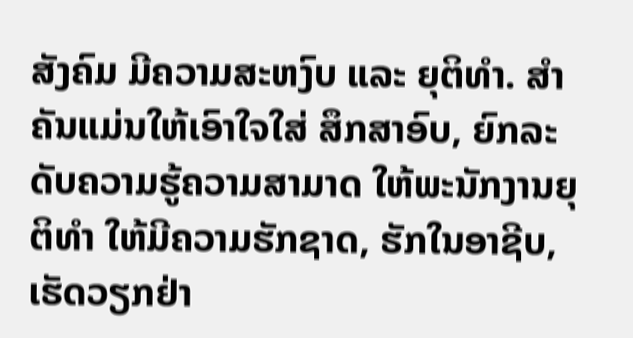ສັງຄົມ ມີຄວາມສະຫງົບ ແລະ ຍຸຕິທໍາ. ສໍາຄັນແມ່ນໃຫ້ເອົາໃຈໃສ່ ສຶກສາອົບ, ຍົກລະດັບຄວາມຮູ້ຄວາມສາມາດ ໃຫ້ພະນັກງານຍຸຕິທໍາ ໃຫ້ມີຄວາມຮັກຊາດ, ຮັກໃນອາຊີບ, ເຮັດວຽກຢ່າ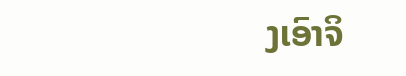ງເອົາຈິ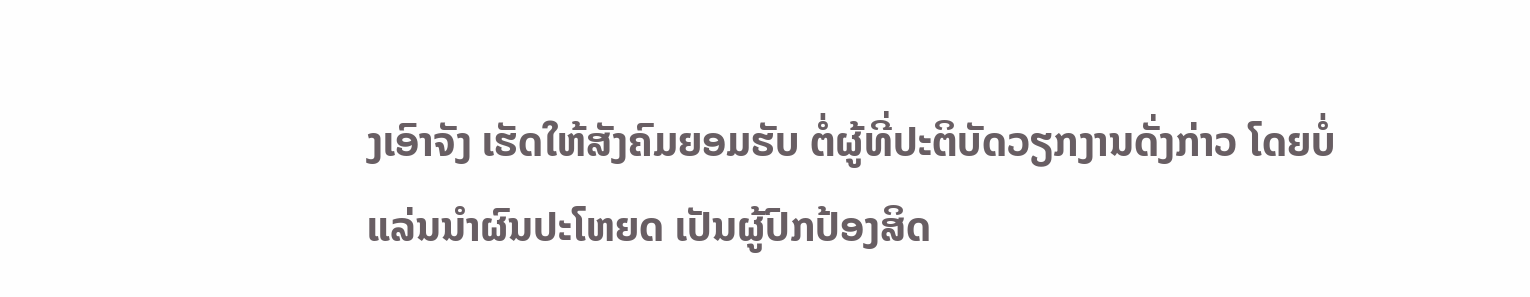ງເອົາຈັງ ເຮັດໃຫ້ສັງຄົມຍອມຮັບ ຕໍ່ຜູ້ທີ່ປະຕິບັດວຽກງານດັ່ງກ່າວ ໂດຍບໍ່ແລ່ນນໍາຜົນປະໂຫຍດ ເປັນຜູ້ປົກປ້ອງສິດ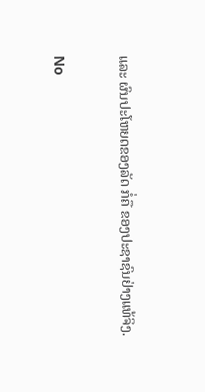ແລະ ຜົນປະໂຫຍດຂອງລັດ ກໍ່ຄື ຂອງປະຊາຊົນຢ່າງແທ້ຈິງ.

No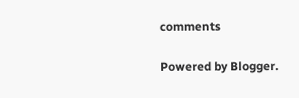comments

Powered by Blogger.